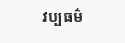វប្បធម៌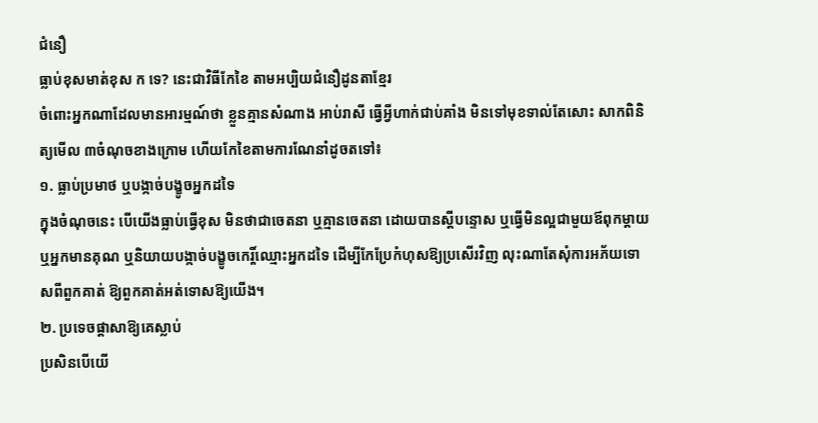ជំនឿ
ធ្លាប់ខុសមាត់ខុស ក ទេ? នេះជាវិធីកែខៃ តាមអប្បិយជំនឿដូនតាខ្មែរ
ចំពោះអ្នកណាដែលមានអារម្មណ៍ថា ខ្លួនគ្មានសំណាង អាប់រាសី ធ្វើអ្វីហាក់ជាប់គាំង មិនទៅមុខទាល់តែសោះ សាកពិនិត្យមើល ៣ចំណុចខាងក្រោម ហើយកែខៃតាមការណែនាំដូចតទៅ៖
១. ធ្លាប់ប្រមាថ ឬបង្កាច់បង្ខូចអ្នកដទៃ
ក្នុងចំណុចនេះ បើយើងធ្លាប់ធ្វើខុស មិនថាជាចេតនា ឬគ្មានចេតនា ដោយបានស្តីបន្ទោស ឬធ្វើមិនល្អជាមួយឪពុកម្តាយ ឬអ្នកមានគុណ ឬនិយាយបង្កាច់បង្ខូចកេរ្តិ៍ឈ្មោះអ្នកដទៃ ដើម្បីកែប្រែកំហុសឱ្យប្រសើរវិញ លុះណាតែសុំការអភ័យទោសពីពួកគាត់ ឱ្យពួកគាត់អត់ទោសឱ្យយើង។
២. ប្រទេចផ្ដាសាឱ្យគេស្លាប់
ប្រសិនបើយើ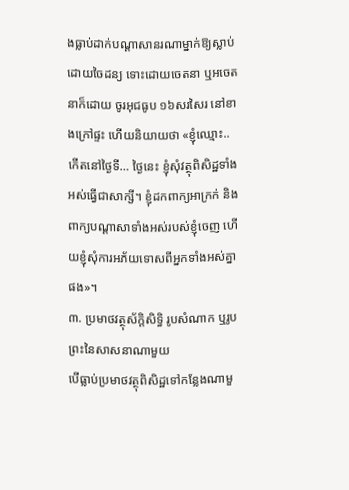ងធ្លាប់ដាក់បណ្តាសានរណាម្នាក់ឱ្យស្លាប់ដោយចៃដន្យ ទោះដោយចេតនា ឬអចេតនាក៏ដោយ ចូរអុជធូប ១៦សរសៃរ នៅខាងក្រៅផ្ទះ ហើយនិយាយថា «ខ្ញុំឈ្មោះ.. កើតនៅថ្ងៃទី… ថ្ងៃនេះ ខ្ញុំសុំវត្ថុពិសិដ្ឋទាំងអស់ធ្វើជាសាក្សី។ ខ្ញុំដកពាក្យអាក្រក់ និងពាក្យបណ្តាសាទាំងអស់របស់ខ្ញុំចេញ ហើយខ្ញុំសុំការអភ័យទោសពីអ្នកទាំងអស់គ្នាផង»។
៣. ប្រមាថវត្ថុស័ក្តិសិទ្ធិ រូបសំណាក ឬរូបព្រះនៃសាសនាណាមួយ
បើធ្លាប់ប្រមាថវត្ថុពិសិដ្ឋទៅកន្លែងណាមួ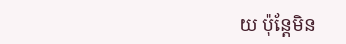យ ប៉ុន្តែមិន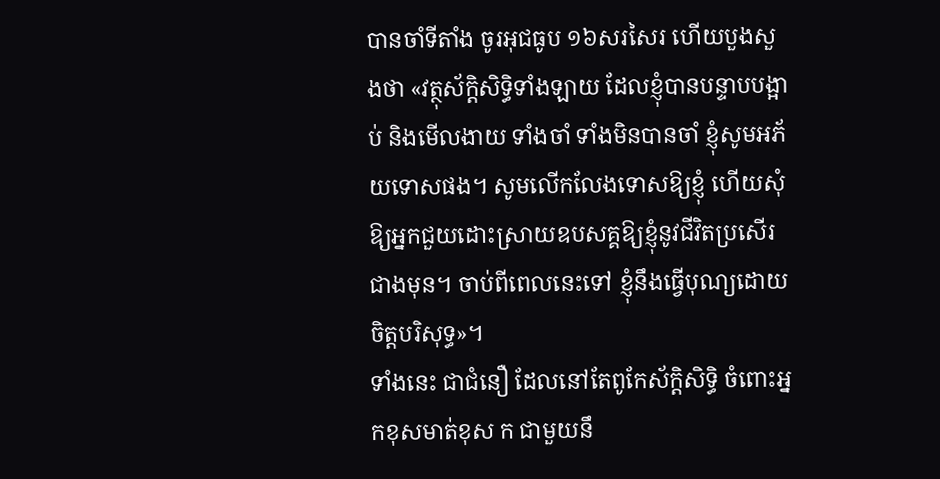បានចាំទីតាំង ចូរអុជធូប ១៦សរសៃរ ហើយបួងសួងថា «វត្ថុស័ក្តិសិទ្ធិទាំងឡាយ ដែលខ្ញុំបានបន្ទាបបង្អាប់ និងមើលងាយ ទាំងចាំ ទាំងមិនបានចាំ ខ្ញុំសូមអភ័យទោសផង។ សូមលើកលែងទោសឱ្យខ្ញុំ ហើយសុំឱ្យអ្នកជួយដោះស្រាយឧបសគ្គឱ្យខ្ញុំនូវជីវិតប្រសើរជាងមុន។ ចាប់ពីពេលនេះទៅ ខ្ញុំនឹងធ្វើបុណ្យដោយចិត្តបរិសុទ្ធ»។
ទាំងនេះ ជាជំនឿ ដែលនៅតែពូកែស័ក្តិសិទ្ធិ ចំពោះអ្នកខុសមាត់ខុស ក ជាមួយនឹ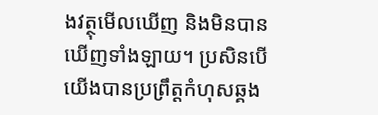ងវត្ថុមើលឃើញ និងមិនបានឃើញទាំងឡាយ។ ប្រសិនបើយើងបានប្រព្រឹត្តកំហុសឆ្គង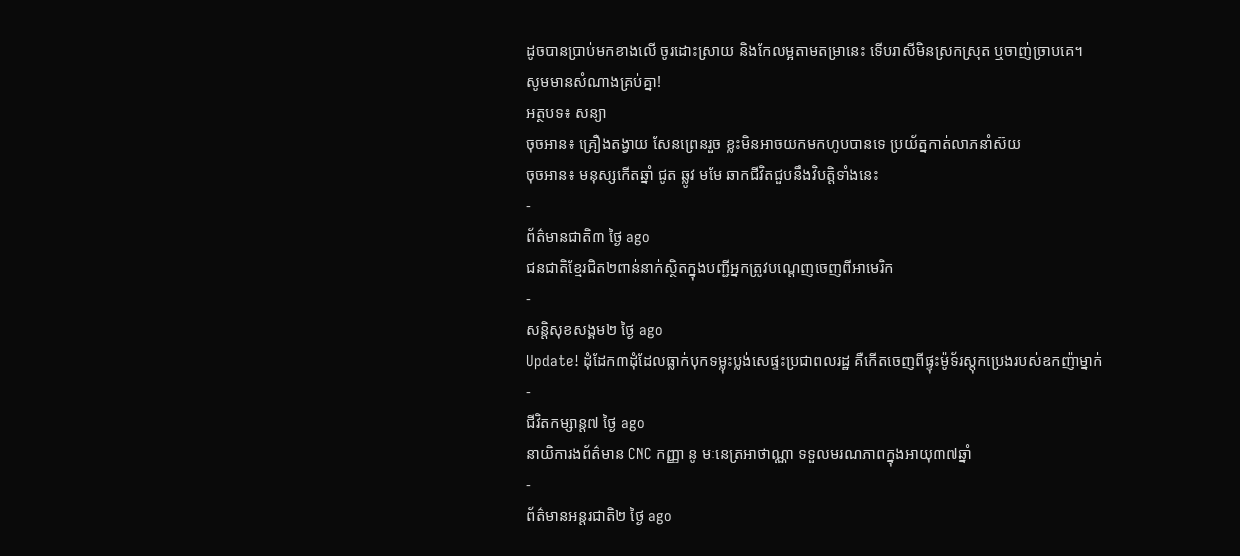ដូចបានប្រាប់មកខាងលើ ចូរដោះស្រាយ និងកែលម្អតាមតម្រានេះ ទើបរាសីមិនស្រកស្រុត ឬចាញ់ច្រាបគេ។
សូមមានសំណាងគ្រប់គ្នា!
អត្ថបទ៖ សន្យា
ចុចអាន៖ គ្រឿងតង្វាយ សែនព្រេនរួច ខ្លះមិនអាចយកមកហូបបានទេ ប្រយ័ត្នកាត់លាភនាំស៊យ
ចុចអាន៖ មនុស្សកើតឆ្នាំ ជូត ឆ្លូវ មមែ ឆាកជីវិតជួបនឹងវិបត្តិទាំងនេះ
-
ព័ត៌មានជាតិ៣ ថ្ងៃ ago
ជនជាតិខ្មែរជិត២ពាន់នាក់ស្ថិតក្នុងបញ្ជីអ្នកត្រូវបណ្ដេញចេញពីអាមេរិក
-
សន្តិសុខសង្គម២ ថ្ងៃ ago
Update! ដុំដែក៣ដុំដែលធ្លាក់បុកទម្លុះប្លង់សេផ្ទះប្រជាពលរដ្ឋ គឺកើតចេញពីផ្ទុះម៉ូទ័រស្តុកប្រេងរបស់ឧកញ៉ាម្នាក់
-
ជីវិតកម្សាន្ដ៧ ថ្ងៃ ago
នាយិការងព័ត៌មាន CNC កញ្ញា នូ មៈនេត្រអាថាណ្ណា ទទួលមរណភាពក្នុងអាយុ៣៧ឆ្នាំ
-
ព័ត៌មានអន្ដរជាតិ២ ថ្ងៃ ago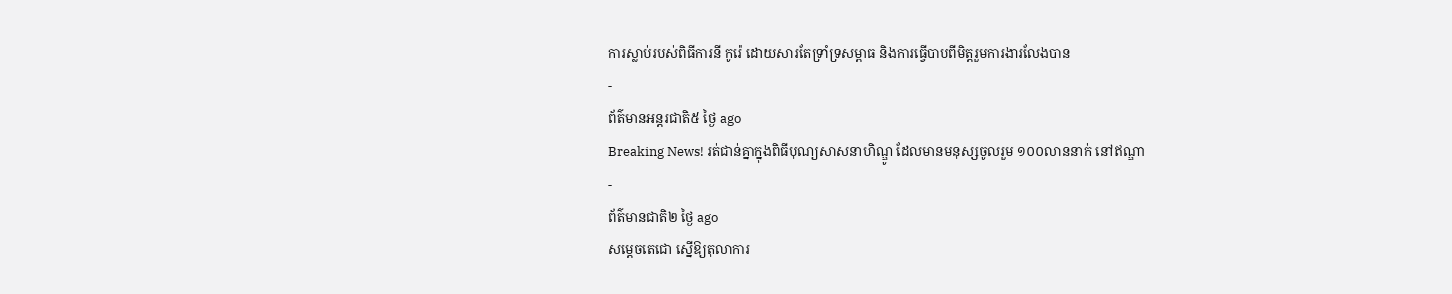ការស្លាប់របស់ពិធីការនី កូរ៉េ ដោយសារតែទ្រាំទ្រសម្ពាធ និងការធ្វើបាបពីមិត្តរួមការងារលែងបាន
-
ព័ត៌មានអន្ដរជាតិ៥ ថ្ងៃ ago
Breaking News! រត់ជាន់គ្នាក្នុងពិធីបុណ្យសាសនាហិណ្ឌូ ដែលមានមនុស្សចូលរួម ១០០លាននាក់ នៅឥណ្ឌា
-
ព័ត៌មានជាតិ២ ថ្ងៃ ago
សម្ដេចតេជោ ស្នើឱ្យតុលាការ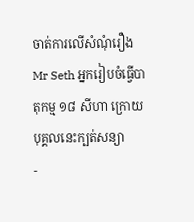ចាត់ការលើសំណុំរឿង Mr Seth អ្នករៀបចំធ្វើបាតុកម្ម ១៨ សីហា ក្រោយបុគ្គលនេះក្បត់សន្យា
-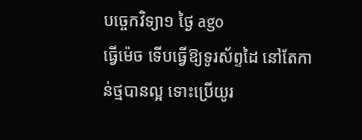បច្ចេកវិទ្យា១ ថ្ងៃ ago
ធ្វើម៉េច ទើបធ្វើឱ្យទូរស័ព្ទដៃ នៅតែកាន់ថ្មបានល្អ ទោះប្រើយូរ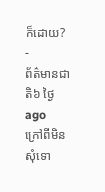ក៏ដោយ?
-
ព័ត៌មានជាតិ៦ ថ្ងៃ ago
ក្រៅពីមិនសុំទោ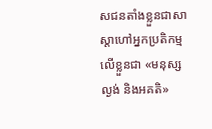សជនតាំងខ្លួនជាសាស្តាហៅអ្នកប្រតិកម្មលើខ្លួនជា «មនុស្សល្ងង់ និងអគតិ»